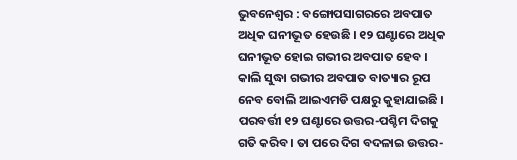ଭୁବନେଶ୍ୱର : ବଙ୍ଗୋପସାଗରରେ ଅବପାତ ଅଧିକ ଘନୀଭୂତ ହେଉଛି । ୧୨ ଘଣ୍ଟାରେ ଅଧିକ ଘନୀଭୂତ ହୋଇ ଗଭୀର ଅବପାତ ହେବ । କାଲି ସୁଦ୍ଧା ଗଭୀର ଅବପାତ ବାତ୍ୟାର ରୂପ ନେବ ବୋଲି ଆଇଏମଡି ପକ୍ଷରୁ କୁହାଯାଇଛି । ପରବର୍ତ୍ତୀ ୧୨ ଘଣ୍ଟାରେ ଉତ୍ତର-ପଶ୍ଚିମ ଦିଗକୁ ଗତି କରିବ । ତା ପରେ ଦିଗ ବଦଳାଇ ଉତ୍ତର-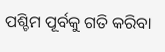ପଶ୍ଚିମ ପୂର୍ବକୁ ଗତି କରିବା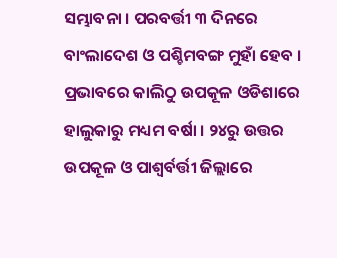ସମ୍ଭାବନା । ପରବର୍ତ୍ତୀ ୩ ଦିନରେ ବାଂଲାଦେଶ ଓ ପଶ୍ଚିମବଙ୍ଗ ମୁହାଁ ହେବ । ପ୍ରଭାବରେ କାଲିଠୁ ଉପକୂଳ ଓଡିଶାରେ ହାଲୁକାରୁ ମଧ୍ୟମ ବର୍ଷା । ୨୪ରୁ ଉତ୍ତର ଉପକୂଳ ଓ ପାଶ୍ୱର୍ବର୍ତ୍ତୀ ଜିଲ୍ଲାରେ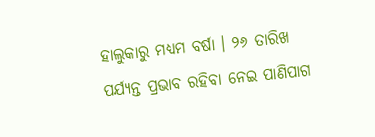ହାଲୁକାରୁ ମଧ୍ୟମ ବର୍ଷା । ୨୬ ତାରିଖ ପର୍ଯ୍ୟନ୍ତ ପ୍ରଭାବ ରହିବା ନେଇ ପାଣିପାଗ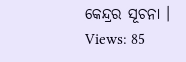କେନ୍ଦ୍ରର ସୂଚନା ।
Views: 85